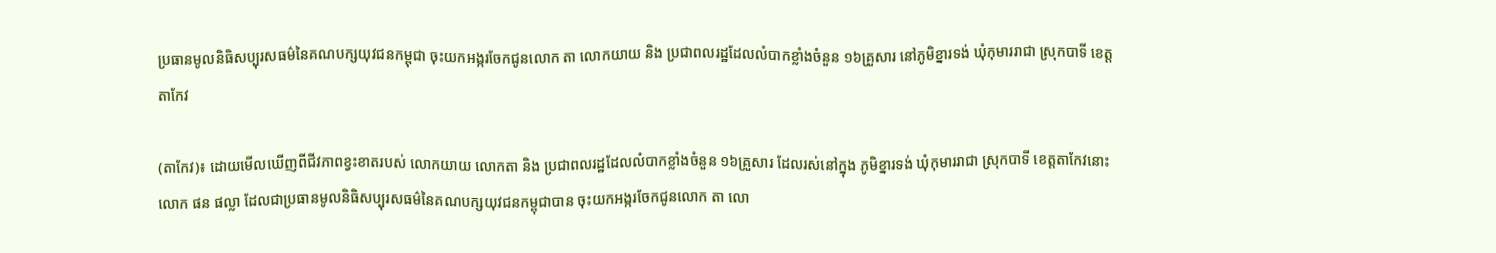ប្រធានមូលនិធិសប្បុរសធម៌នៃគណបក្សយុវជនកម្ពុជា ចុះយកអង្ករចែកជូនលោក តា លោកយាយ និង ប្រជាពលរដ្ឋដែលលំបាកខ្លាំងចំនួន ១៦គ្រួសារ នៅភូមិខ្នារទង់ ឃុំកុមាររាជា ស្រុកបាទី ខេត្តតាកែវ

(តាកែវ)៖ ដោយមើលឃើញពីជីវភាពខ្វះខាតរបស់ លោកយាយ លោកតា និង ប្រជាពលរដ្ឋដែលលំបាកខ្លាំងចំនួន ១៦គ្រួសារ ដែលរស់នៅក្នុង ភូមិខ្នារទង់ ឃុំកុមាររាជា ស្រុកបាទី ខេត្តតាកែវនោះ លោក ផន ផល្លា ដែលជាប្រធានមូលនិធិសប្បុរសធម៌នៃគណបក្សយុវជនកម្ពុជាបាន ចុះយកអង្ករចែកជូនលោក តា លោ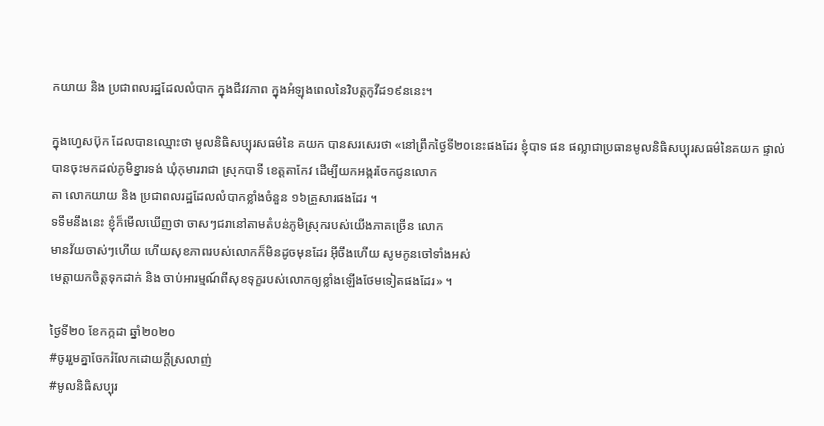កយាយ និង ប្រជាពលរដ្ឋដែលលំបាក ក្នុងជីវវភាព ក្នុងអំឡុងពេលនៃវិបត្តកូវីដ១៩ននេះ។

ក្នុងហ្វេសប៊ុក ដែលបានឈ្មោះថា មូលនិធិសប្បុរសធម៌នៃ គយក បានសរសេរថា «នៅព្រឹកថ្ងៃទី២០នេះផងដែរ ខ្ញុំបាទ ផន ផល្លាជាប្រធានមូលនិធិសប្បុរសធម៌នៃគយក ផ្ទាល់
បានចុះមកដល់ភូមិខ្នារទង់ ឃុំកុមាររាជា ស្រុកបាទី ខេត្តតាកែវ ដើម្បីយកអង្ករចែកជូនលោក
តា លោកយាយ និង ប្រជាពលរដ្ឋដែលលំបាកខ្លាំងចំនួន ១៦គ្រួសារផងដែរ ។
ទទឹមនឹងនេះ ខ្ញុំក៏មើលឃើញថា ចាសៗជរានៅតាមតំបន់ភូមិស្រុករបស់យើងភាគច្រើន លោក
មានវ័យចាស់ៗហើយ ហើយសុខភាពរបស់លោកក៏មិនដូចមុនដែរ អ៊ីចឹងហើយ សូមកូនចៅទាំងអស់
មេត្តាយកចិត្តទុកដាក់ និង ចាប់អារម្មណ៍ពីសុខទុក្ខរបស់លោកឲ្យខ្លាំងឡើងថែមទៀតផងដែរ» ។

ថ្ងៃទី២០ ខែកក្កដា ឆ្នាំ២០២០
#ចូររួមគ្នាចែករំលែកដោយក្តីស្រលាញ់
#មូលនិធិសប្បុរ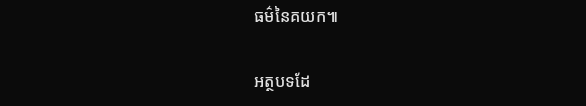ធម៌នៃគយក៕

អត្ថបទដែ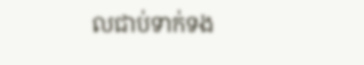លជាប់ទាក់ទង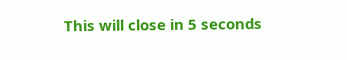This will close in 5 seconds